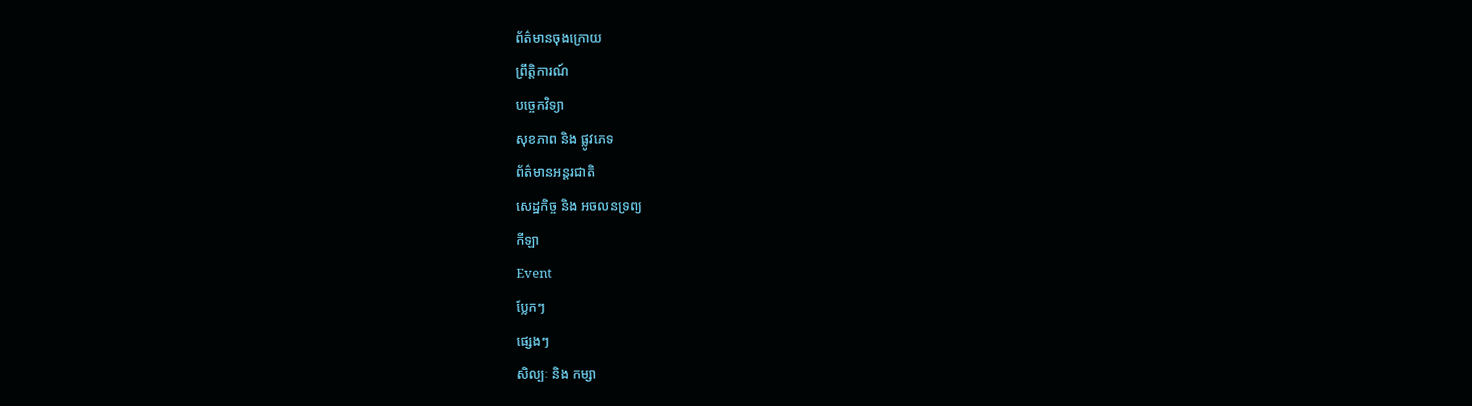ព័ត៌មានចុងក្រោយ
ព្រឹត្តិការណ៍
បច្ចេកវិទ្យា
សុខភាព និង ផ្លូវភេទ
ព័ត៌មានអន្តរជាតិ
សេដ្ឋកិច្ច និង អចលនទ្រព្យ
កីឡា
Event
ប្លែកៗ
ផ្សេងៗ
សិល្បៈ និង កម្សា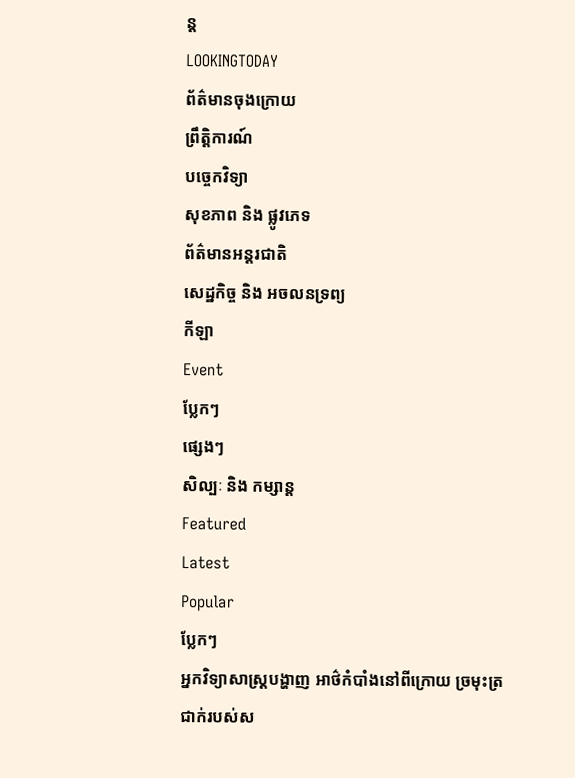ន្ត
LOOKINGTODAY
ព័ត៌មានចុងក្រោយ
ព្រឹត្តិការណ៍
បច្ចេកវិទ្យា
សុខភាព និង ផ្លូវភេទ
ព័ត៌មានអន្តរជាតិ
សេដ្ឋកិច្ច និង អចលនទ្រព្យ
កីឡា
Event
ប្លែកៗ
ផ្សេងៗ
សិល្បៈ និង កម្សាន្ត
Featured
Latest
Popular
ប្លែកៗ
អ្នកវិទ្យាសាស្ត្របង្ហាញ អាថ៌កំបាំងនៅពីក្រោយ ច្រមុះត្រជាក់របស់ស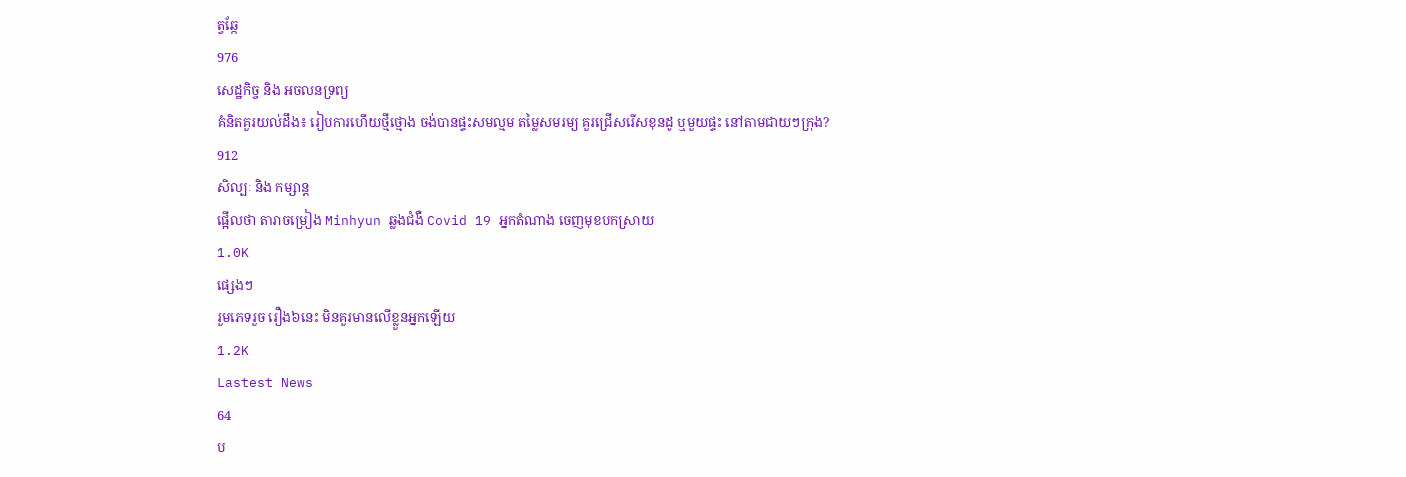ត្វឆ្កែ
976
សេដ្ឋកិច្ច និង អចលនទ្រព្យ
គំនិតគួរយល់ដឹង៖ រៀបការហើយថ្មីថ្មោង ចង់បានផ្ទះសមល្មម តម្លៃសមរម្យ គួរជ្រើសរើសខុនដូ ឬមួយផ្ទះ នៅតាមជាយៗក្រុង?
912
សិល្បៈ និង កម្សាន្ត
ផ្អើលថា តារាចម្រៀង Minhyun ឆ្លងជំងឺ Covid 19 អ្នកតំណាង ចេញមុខបកស្រាយ
1.0K
ផ្សេងៗ
រួមភេទរួច រឿង៦នេះ មិនគួរមានលើខ្លួនអ្នកឡើយ
1.2K
Lastest News
64
ប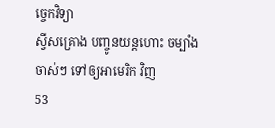ច្ចេកវិទ្យា
ស្វីសគ្រោង បញ្ចូនយន្តហោះ ចម្បាំង ចាស់ៗ ទៅឲ្យអាមេរិក វិញ
53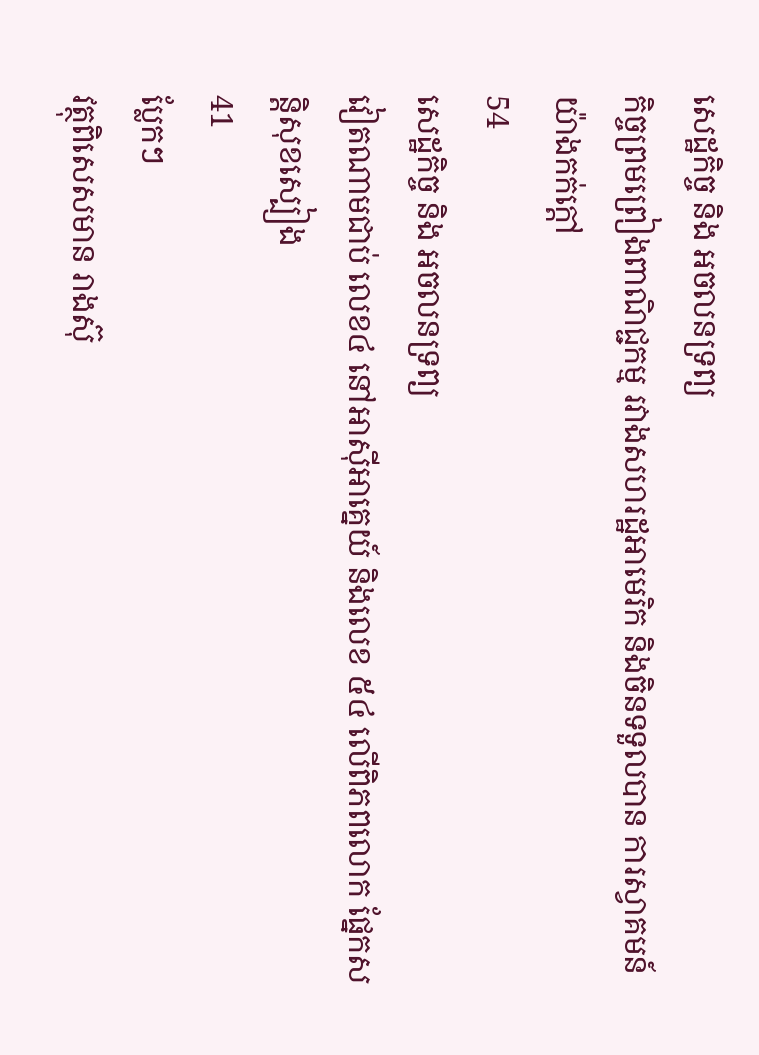សេដ្ឋកិច្ច និង អចលនទ្រព្យ
កិច្ចព្រមព្រៀងពាណិជ្ជកម្ម រវាងសហរដ្ឋអាមេរិក និងចិនទទួលបាន ការស្វាគមន៍ យ៉ាងកក់ក្តៅ
54
សេដ្ឋកិច្ច និង អចលនទ្រព្យ
វៀតណាមជាប់ លេខ៤ នៅអាស៊ីអាគ្នេយ៍ និងលេខ ៥៤ លើពិភពលោក ផ្នែកសន្តិសុខស្បៀង
41
ប្លែកៗ
វត្ថុពិសេសមាន រាងស៊ុ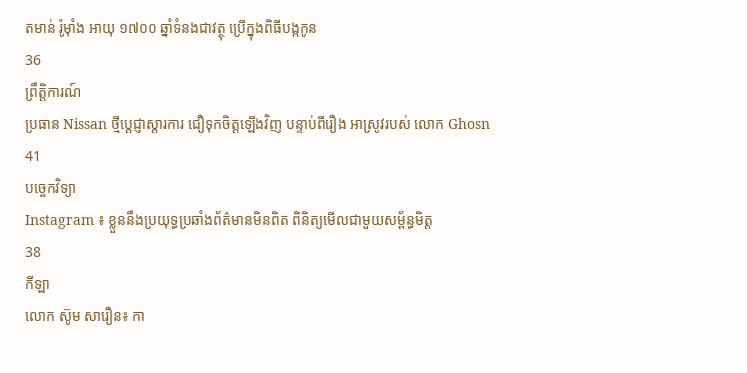តមាន់ រ៉ូម៉ាំង អាយុ ១៧០០ ឆ្នាំទំនងជាវត្ថុ ប្រើក្នុងពិធីបង្កកូន
36
ព្រឹត្តិការណ៍
ប្រធាន Nissan ថ្មីប្តេជ្ញាស្តារការ ជឿទុកចិត្តឡើងវិញ បន្ទាប់ពីរឿង អាស្រូវរបស់ លោក Ghosn
41
បច្ចេកវិទ្យា
Instagram ៖ ខ្លួននឹងប្រយុទ្ធប្រឆាំងព័ត៌មានមិនពិត ពិនិត្យមើលជាមួយសម្ព័ន្ធមិត្ត
38
កីឡា
លោក ស៊ូម សារឿន៖ កា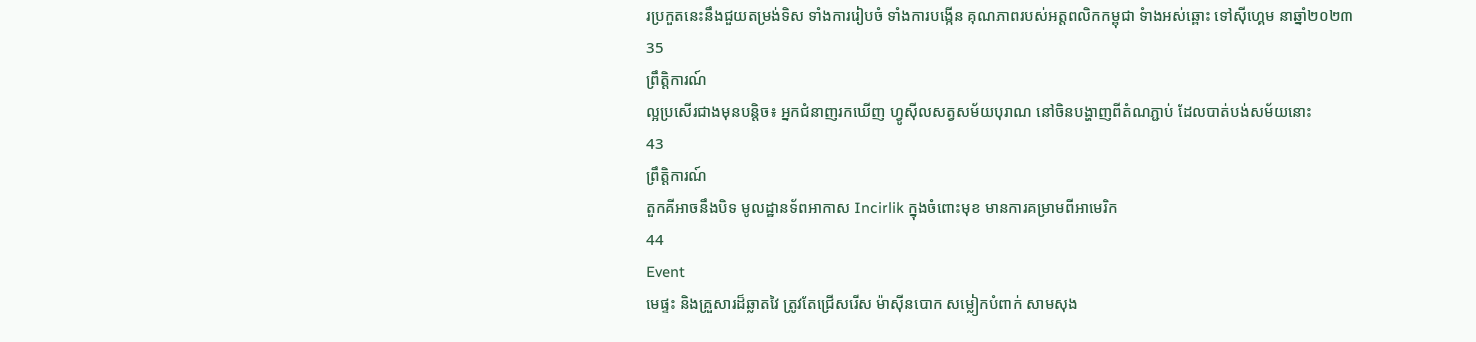រប្រកួតនេះនឹងជួយតម្រង់ទិស ទាំងការរៀបចំ ទាំងការបង្កើន គុណភាពរបស់អត្តពលិកកម្ពុជា ទំាងអស់ឆ្ពោះ ទៅស៊ីហ្គេម នាឆ្នាំ២០២៣
35
ព្រឹត្តិការណ៍
ល្អប្រសើរជាងមុនបន្តិច៖ អ្នកជំនាញរកឃើញ ហ្វូស៊ីលសត្វសម័យបុរាណ នៅចិនបង្ហាញពីតំណភ្ជាប់ ដែលបាត់បង់សម័យនោះ
43
ព្រឹត្តិការណ៍
តួកគីអាចនឹងបិទ មូលដ្ឋានទ័ពអាកាស Incirlik ក្នុងចំពោះមុខ មានការគម្រាមពីអាមេរិក
44
Event
មេផ្ទះ និងគ្រួសារដ៏ឆ្លាតវៃ ត្រូវតែជ្រើសរើស ម៉ាស៊ីនបោក សម្លៀកបំពាក់ សាមសុង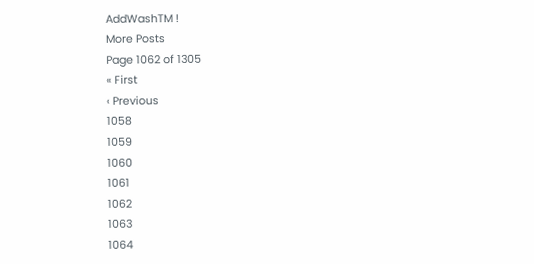AddWashTM !
More Posts
Page 1062 of 1305
« First
‹ Previous
1058
1059
1060
1061
1062
1063
1064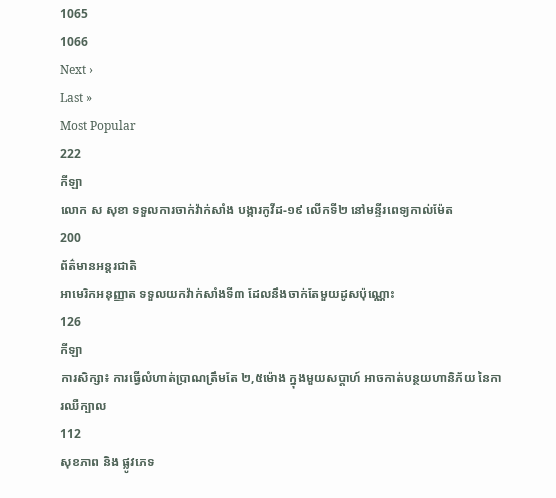1065
1066
Next ›
Last »
Most Popular
222
កីឡា
លោក ស សុខា ទទួលការចាក់វ៉ាក់សាំង បង្ការកូវីដ-១៩ លើកទី២ នៅមន្ទីរពេទ្យកាល់ម៉ែត
200
ព័ត៌មានអន្តរជាតិ
អាមេរិកអនុញ្ញាត ទទួលយកវ៉ាក់សាំងទី៣ ដែលនឹងចាក់តែមួយដូសប៉ុណ្ណោះ
126
កីឡា
ការសិក្សា៖ ការធ្វើលំហាត់ប្រាណត្រឹមតែ ២,៥ម៉ោង ក្នុងមួយសប្តាហ៍ អាចកាត់បន្ថយហានិភ័យ នៃការឈឺក្បាល
112
សុខភាព និង ផ្លូវភេទ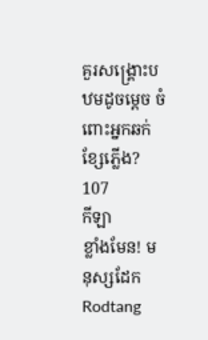គួរសង្គ្រោះបឋមដូចម្តេច ចំពោះអ្នកឆក់ខ្សែភ្លើង?
107
កីឡា
ខ្លាំងមែន! មនុស្សដែក Rodtang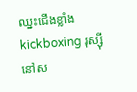ឈ្នះជើងខ្លាំង kickboxing រុស្ស៊ី នៅស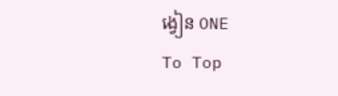ង្វៀន ONE
To Top